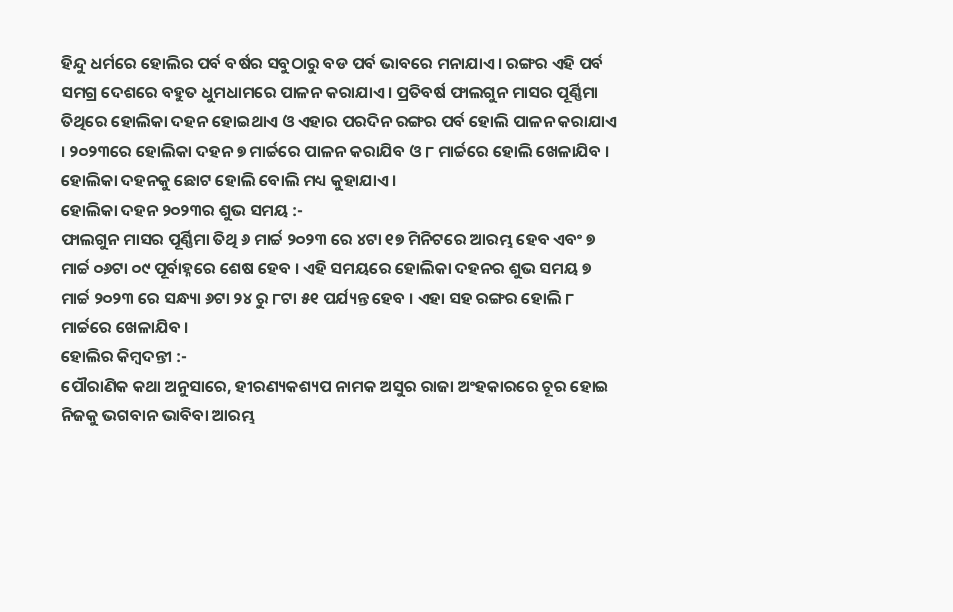ହିନ୍ଦୁ ଧର୍ମରେ ହୋଲିର ପର୍ବ ବର୍ଷର ସବୁଠାରୁ ବଡ ପର୍ବ ଭାବରେ ମନାଯାଏ । ରଙ୍ଗର ଏହି ପର୍ବ ସମଗ୍ର ଦେଶରେ ବହୁତ ଧୁମଧାମରେ ପାଳନ କରାଯାଏ । ପ୍ରତିବର୍ଷ ଫାଲଗୁନ ମାସର ପୂର୍ଣ୍ଣିମା ତିଥିରେ ହୋଲିକା ଦହନ ହୋଇଥାଏ ଓ ଏହାର ପରଦିନ ରଙ୍ଗର ପର୍ବ ହୋଲି ପାଳନ କରାଯାଏ । ୨୦୨୩ରେ ହୋଲିକା ଦହନ ୭ ମାର୍ଚ୍ଚରେ ପାଳନ କରାଯିବ ଓ ୮ ମାର୍ଚ୍ଚରେ ହୋଲି ଖେଳାଯିବ । ହୋଲିକା ଦହନକୁ ଛୋଟ ହୋଲି ବୋଲି ମଧ୍ୟ କୁହାଯାଏ ।
ହୋଲିକା ଦହନ ୨୦୨୩ର ଶୁଭ ସମୟ :-
ଫାଲଗୁନ ମାସର ପୂର୍ଣ୍ଣିମା ତିଥି ୬ ମାର୍ଚ୍ଚ ୨୦୨୩ ରେ ୪ଟା ୧୭ ମିନିଟରେ ଆରମ୍ଭ ହେବ ଏବଂ ୭ ମାର୍ଚ୍ଚ ୦୬ଟା ୦୯ ପୂର୍ବାହ୍ନରେ ଶେଷ ହେବ । ଏହି ସମୟରେ ହୋଲିକା ଦହନର ଶୁଭ ସମୟ ୭ ମାର୍ଚ୍ଚ ୨୦୨୩ ରେ ସନ୍ଧ୍ୟା ୬ଟା ୨୪ ରୁ ୮ଟା ୫୧ ପର୍ଯ୍ୟନ୍ତ ହେବ । ଏହା ସହ ରଙ୍ଗର ହୋଲି ୮ ମାର୍ଚ୍ଚରେ ଖେଳାଯିବ ।
ହୋଲିର କିମ୍ବଦନ୍ତୀ :-
ପୌରାଣିକ କଥା ଅନୁସାରେ, ହୀରଣ୍ୟକଶ୍ୟପ ନାମକ ଅସୁର ରାଜା ଅଂହକାରରେ ଚୂର ହୋଇ ନିଜକୁ ଭଗବାନ ଭାବିବା ଆରମ୍ଭ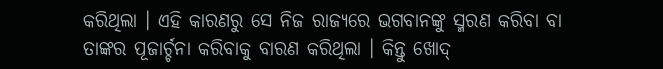କରିଥିଲା । ଏହି କାରଣରୁ ସେ ନିଜ ରାଜ୍ୟରେ ଭଗବାନଙ୍କୁ ସ୍ମରଣ କରିବା ବା ତାଙ୍କର ପୂଜାର୍ଚ୍ଚନା କରିବାକୁ ବାରଣ କରିଥିଲା । କିନ୍ତୁ ଖୋଦ୍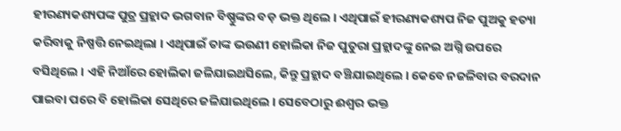ହୀରଣ୍ୟକଶ୍ୟପଙ୍କ ପୁତ୍ର ପ୍ରହ୍ଲାଦ ଭଗବାନ ବିଷ୍ଣୁଙ୍କର ବଡ଼ ଭକ୍ତ ଥିଲେ । ଏଥିପାଇଁ ହୀରଣ୍ୟକଶ୍ୟପ ନିଜ ପୁଅକୁ ହତ୍ୟା କରିବାକୁ ନିଷ୍ପତ୍ତି ନେଇଥିଲା । ଏଥିପାଇଁ ତାଙ୍କ ଭଉଣୀ ହୋଲିକା ନିଜ ପୁତୁରା ପ୍ରହ୍ଲାଦଙ୍କୁ ନେଇ ଅଗ୍ନି ଉପରେ ବସିଥିଲେ । ଏହି ନିଆଁରେ ହୋଲିକା ଜଳିଯାଇଥସିଲେ, କିନ୍ତୁ ପ୍ରହ୍ଲାଦ ବଞ୍ଚିଯାଇଥିଲେ । କେବେ ନଜଳିବାର ବରଦାନ ପାଇବା ପରେ ବି ହୋଲିକା ସେଥିରେ ଜଳିଯାଇଥିଲେ । ସେବେଠାରୁ ଈଶ୍ୱର ଭକ୍ତ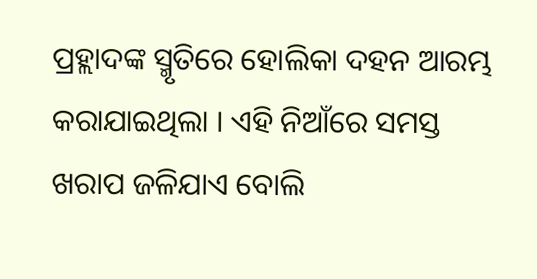ପ୍ରହ୍ଲାଦଙ୍କ ସ୍ମୃତିରେ ହୋଲିକା ଦହନ ଆରମ୍ଭ କରାଯାଇଥିଲା । ଏହି ନିଆଁରେ ସମସ୍ତ ଖରାପ ଜଳିଯାଏ ବୋଲି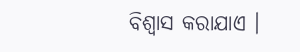ବିଶ୍ୱାସ କରାଯାଏ ।